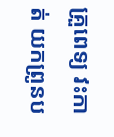គ្រួពេទ្យ វះកាត់ យកព្រូនប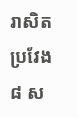រាសិត ប្រវែង ៨ ស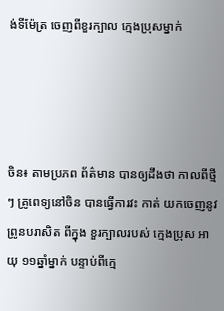ង់ទីម៉ែត្រ ចេញពីខួរក្បាល ក្មេងប្រុសម្នាក់




ចិន៖ តាមប្រភព ព័ត៌មាន បានឲ្យដឹងថា កាលពីថ្មីៗ គ្រូពេទ្យនៅចិន បានធ្វើការវះ កាត់ យកចេញនូវ ព្រូនបរាសិត ពីក្នុង ខួរក្បាលរបស់ ក្មេងប្រុស អាយុ ១១ឆ្នាំម្នាក់ បន្ទាប់ពីក្មេ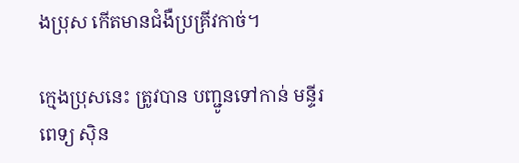ងប្រុស កើតមានជំងឺប្រគ្រីវកាច់។

ក្មេងប្រុសនេះ ត្រូវបាន បញ្ជូនទៅកាន់ មន្ទីរពេទ្យ ស៊ិន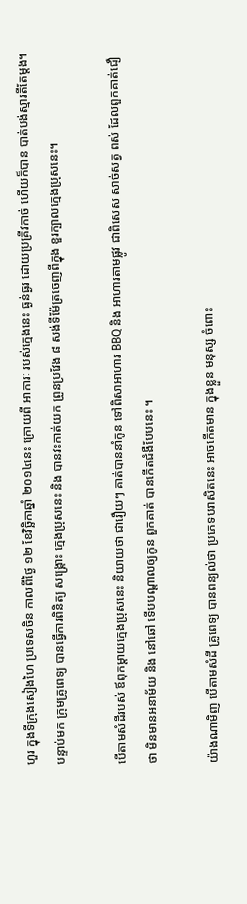ហួរ ក្នុងទីក្រុងសៀងហៃ ប្រទេសចិន កាលពីថ្ងៃ ១២ ខែវិច្ឆិកាឆ្នាំ ២០១៤នេះ ក្រោយពី អាការៈ របស់ក្មេងនេះ ធ្ងន់ធ្ងរ ដោយប្រគ្រីវកាច់ ហើយក៏បាន បាត់បង់ស្មារតីតែម្តង។ បន្ទាប់មក ក្រុមគ្រូពេទ្យ បានធ្វើការពិនិត្យ សង្គ្រោះ ក្មេងប្រុសនេះ និង បានវះកាត់យក ព្រូនប្រវែង ៨ សង់ទីម៉ែត្រចេញពីក្នុង ខួរក្បាលក្មេងប្រុសនេះ។

បើតាមសំដីរបស់ ឪពុកម្តាយក្មេងប្រុសនេះ និយាយថា ជារឿយៗ គាត់បាននាំកូន ទៅពិសាអាហារ BBQ និង អាហារតាមផ្លូវ ជាពិសេស សាច់សត្វ ពស់ ដែលពួកគាត់ជឿថា មិនមានអនាម័យ និង នៅឆៅ ទើបបណ្តាលឲ្យកូន ពួកគាត់ បានកើតជំងឺបែបនេះ ។

យ៉ាងណាមិញ បើតាមសំដី គ្រូពេទ្យ បានពន្យល់ថា ប្រភេទបរាសិតនេះ អាចកើតមាន ក្នុងខ្លួន មនុស្ស ចំពោះ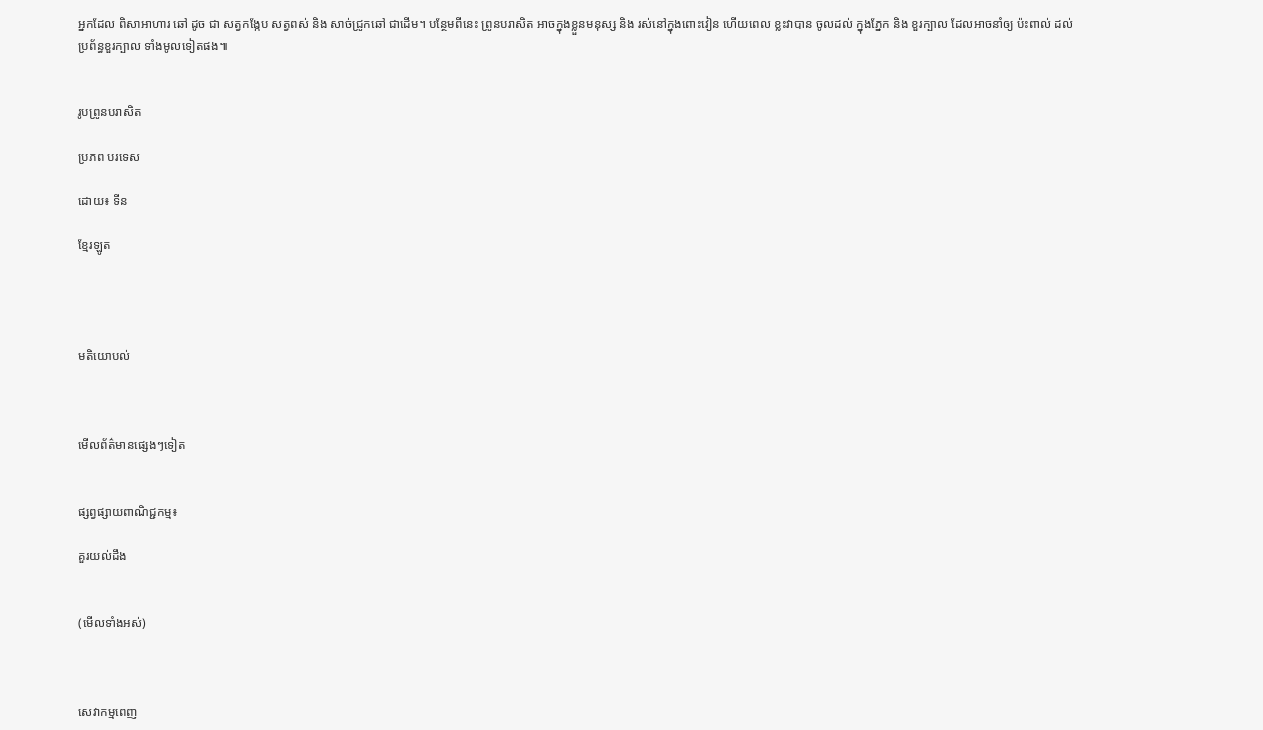អ្នកដែល ពិសាអាហារ ឆៅ ដូច ជា សត្វកង្កែប សត្វពស់ និង សាច់ជ្រូកឆៅ ជាដើម។ បន្ថែមពីនេះ ព្រូនបរាសិត អាចក្នុងខ្លួនមនុស្ស និង រស់នៅក្នុងពោះវៀន ហើយពេល ខ្លះវាបាន ចូលដល់ ក្នុងភ្នែក និង ខួរក្បាល ដែលអាចនាំឲ្យ ប៉ះពាល់ ដល់ប្រព័ន្ធខួរក្បាល ទាំងមូលទៀតផង៕


រូបព្រូនបរាសិត

ប្រភព បរទេស

ដោយ៖ ទីន

ខ្មែរឡូត




មតិយោបល់



មើលព័ត៌មានផ្សេងៗទៀត


ផ្សព្វផ្សាយពាណិជ្ជកម្ម៖

គួរយល់ដឹង


(មើលទាំងអស់)



សេវាកម្មពេញ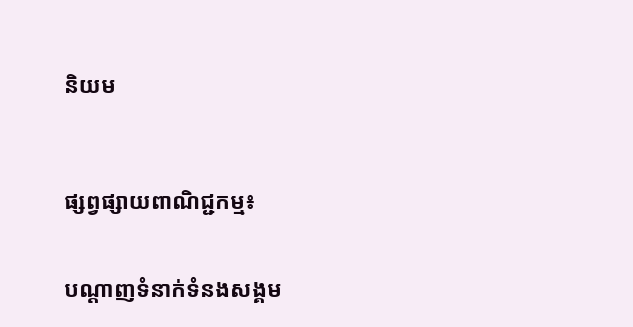និយម



ផ្សព្វផ្សាយពាណិជ្ជកម្ម៖


បណ្តាញទំនាក់ទំនងសង្គម